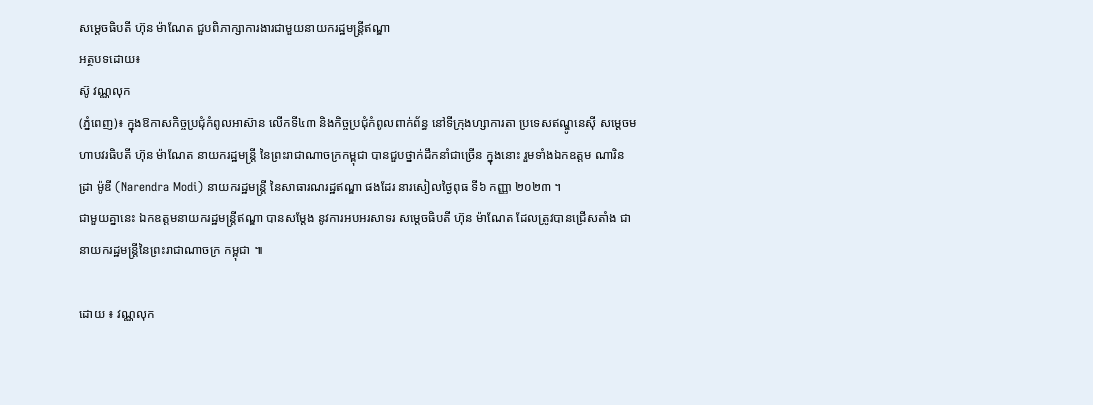សម្ដេចធិបតី ហ៊ុន ម៉ាណែត ជួបពិភាក្សាការងារជាមួយនាយករដ្ឋមន្ត្រីឥណ្ឌា
អត្ថបទដោយ៖
ស៊ូ វណ្ណលុក
(ភ្នំពេញ)៖ ក្នុងឱកាសកិច្ចប្រជុំកំពូលអាស៊ាន លើកទី៤៣ និងកិច្ចប្រជុំកំពូលពាក់ព័ន្ធ នៅទីក្រុងហ្សាការតា ប្រទេសឥណ្ឌូនេស៊ី សម្តេចមហាបវរធិបតី ហ៊ុន ម៉ាណែត នាយករដ្ឋមន្ត្រី នៃព្រះរាជាណាចក្រកម្ពុជា បានជួបថ្នាក់ដឹកនាំជាច្រើន ក្នុងនោះ រួមទាំងឯកឧត្តម ណារិនដ្រា ម៉ូឌី (Narendra Modi) នាយករដ្ឋមន្ត្រី នៃសាធារណរដ្ឋឥណ្ឌា ផងដែរ នារសៀលថ្ងៃពុធ ទី៦ កញ្ញា ២០២៣ ។
ជាមួយគ្នានេះ ឯកឧត្តមនាយករដ្ឋមន្ត្រីឥណ្ឌា បានសម្តែង នូវការអបអរសាទរ សម្តេចធិបតី ហ៊ុន ម៉ាណែត ដែលត្រូវបានជ្រើសតាំង ជានាយករដ្ឋមន្ត្រីនៃព្រះរាជាណាចក្រ កម្ពុជា ៕

ដោយ ៖ វណ្ណលុក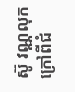ស៊ូ វណ្ណលុក
ក្រៅពីជំ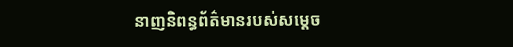នាញនិពន្ធព័ត៌មានរបស់សម្ដេច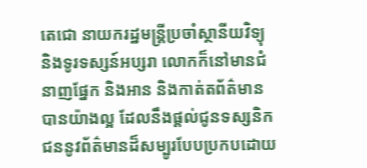តេជោ នាយករដ្ឋមន្ត្រីប្រចាំស្ថានីយវិទ្យុ និងទូរទស្សន៍អប្សរា លោកក៏នៅមានជំនាញផ្នែក និងអាន និងកាត់តព័ត៌មានបានយ៉ាងល្អ ដែលនឹងផ្ដល់ជូនទស្សនិកជននូវព័ត៌មានដ៏សម្បូរបែបប្រកបដោយ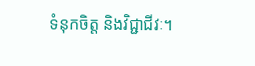ទំនុកចិត្ត និងវិជ្ជាជីវៈ។